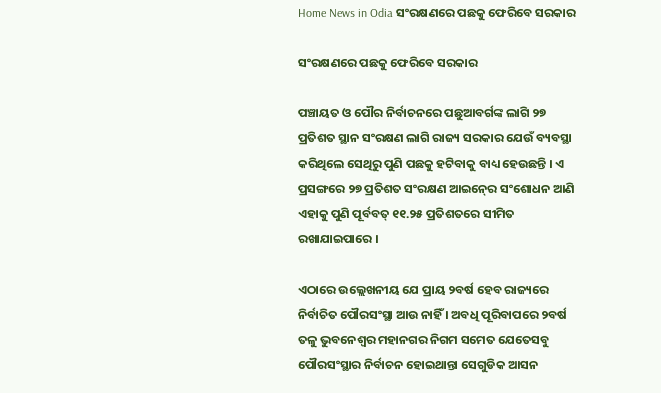Home News in Odia ସଂରକ୍ଷଣରେ ପଛକୁ ଫେରିବେ ସରକାର

ସଂରକ୍ଷଣରେ ପଛକୁ ଫେରିବେ ସରକାର

ପଞ୍ଚାୟତ ଓ ପୌର ନିର୍ବାଚନରେ ପଛୁଆବର୍ଗଙ୍କ ଲାଗି ୨୭ ପ୍ରତିଶତ ସ୍ଥାନ ସଂରକ୍ଷଣ ଲାଗି ରାଜ୍ୟ ସରକାର ଯେଉଁ ବ୍ୟବସ୍ଥା କରିଥିଲେ ସେଥିରୁ ପୁଣି ପଛକୁ ହଟିବାକୁ ବାଧ୍ୟ ହେଉଛନ୍ତି । ଏ ପ୍ରସଙ୍ଗରେ ୨୭ ପ୍ରତିଶତ ସଂରକ୍ଷଣ ଆଇନ୍‍ରେ ସଂଶୋଧନ ଆଣି ଏହାକୁ ପୁଣି ପୂର୍ବବତ୍‍ ୧୧.୨୫ ପ୍ରତିଶତରେ ସୀମିତ ରଖାଯାଇପାରେ ।

ଏଠାରେ ଉଲ୍ଲେଖନୀୟ ଯେ ପ୍ରାୟ ୨ବର୍ଷ ହେବ ରାଜ୍ୟରେ ନିର୍ବାଚିତ ପୌରସଂସ୍ଥା ଆଉ ନାହିଁ । ଅବଧି ପୂରିବାପରେ ୨ବର୍ଷ ତଳୁ ଭୁବନେଶ୍ୱର ମହାନଗର ନିଗମ ସମେତ ଯେତେସବୁ ପୌରସଂସ୍ଥାର ନିର୍ବାଚନ ହୋଇଥାନ୍ତା ସେଗୁଡିକ ଆସନ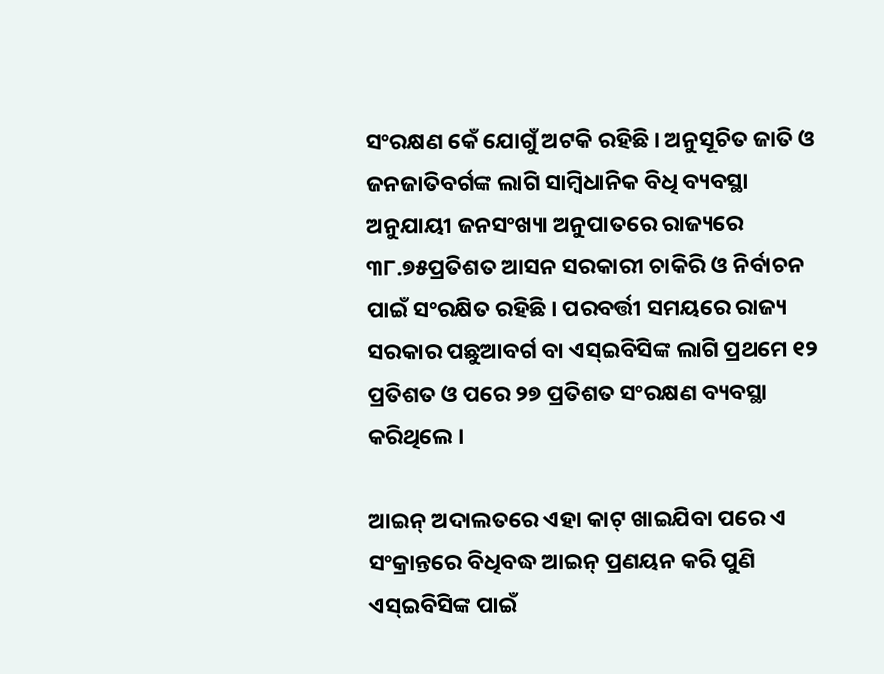ସଂରକ୍ଷଣ କେଁ ଯୋଗୁଁ ଅଟକି ରହିଛି । ଅନୁସୂଚିତ ଜାତି ଓ ଜନଜାତିବର୍ଗଙ୍କ ଲାଗି ସାମ୍ବିଧାନିକ ବିଧି ବ୍ୟବସ୍ଥା ଅନୁଯାୟୀ ଜନସଂଖ୍ୟା ଅନୁପାତରେ ରାଜ୍ୟରେ ୩୮.୭୫ପ୍ରତିଶତ ଆସନ ସରକାରୀ ଚାକିରି ଓ ନିର୍ବାଚନ ପାଇଁ ସଂରକ୍ଷିତ ରହିଛି । ପରବର୍ତ୍ତୀ ସମୟରେ ରାଜ୍ୟ ସରକାର ପଛୁଆବର୍ଗ ବା ଏସ୍‍ଇବିସିଙ୍କ ଲାଗି ପ୍ରଥମେ ୧୨ ପ୍ରତିଶତ ଓ ପରେ ୨୭ ପ୍ରତିଶତ ସଂରକ୍ଷଣ ବ୍ୟବସ୍ଥା କରିଥିଲେ ।

ଆଇନ୍‍ ଅଦାଲତରେ ଏହା କାଟ୍‍ ଖାଇଯିବା ପରେ ଏ ସଂକ୍ରାନ୍ତରେ ବିଧିବଦ୍ଧ ଆଇନ୍‍ ପ୍ରଣୟନ କରି ପୁଣି ଏସ୍‍ଇବିସିଙ୍କ ପାଇଁ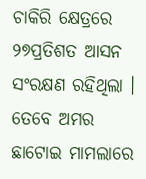ଚାକିରି କ୍ଷେତ୍ରରେ ୨୭ପ୍ରତିଶତ ଆସନ ସଂରକ୍ଷଣ ରହିଥିଲା । ତେବେ ଅମର ଛାଟୋଇ ମାମଲାରେ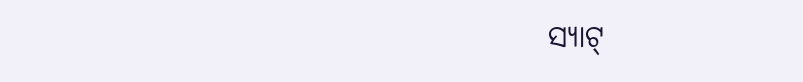ସ୍ୟାଟ୍‍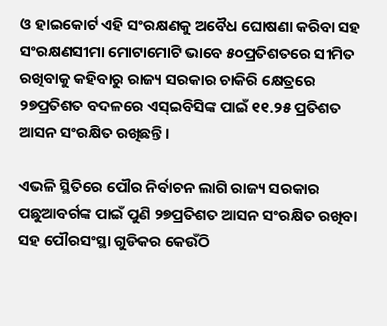ଓ ହାଇକୋର୍ଟ ଏହି ସଂରକ୍ଷଣକୁ ଅବୈଧ ଘୋଷଣା କରିବା ସହ ସଂରକ୍ଷଣସୀମା ମୋଟାମୋଟି ଭାବେ ୫୦ପ୍ରତିଶତରେ ସୀମିତ ରଖିବାକୁ କହିବାରୁ ରାଜ୍ୟ ସରକାର ଚାକିରି କ୍ଷେତ୍ରରେ ୨୭ପ୍ରତିଶତ ବଦଳରେ ଏସ୍‍ଇବିସିଙ୍କ ପାଇଁ ୧୧.୨୫ ପ୍ରତିଶତ ଆସନ ସଂରକ୍ଷିତ ରଖିଛନ୍ତି ।

ଏଭଳି ସ୍ଥିତିରେ ପୌର ନିର୍ବାଚନ ଲାଗି ରାଜ୍ୟ ସରକାର ପଛୁଆବର୍ଗଙ୍କ ପାଇଁ ପୁଣି ୨୭ପ୍ରତିଶତ ଆସନ ସଂରକ୍ଷିତ ରଖିବା ସହ ପୌରସଂସ୍ଥା ଗୁଡିକର କେଉଁଠି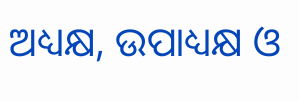ଅଧ୍ୟକ୍ଷ, ଉପାଧ୍ୟକ୍ଷ ଓ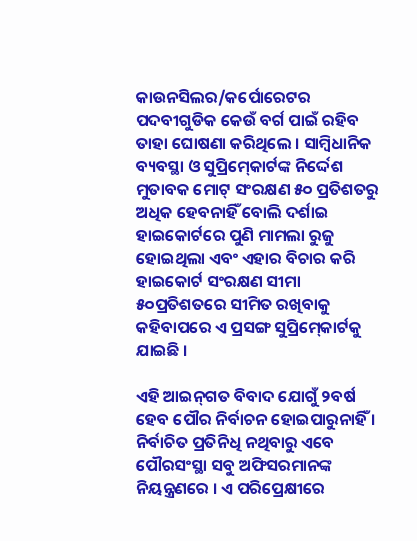କାଉନସିଲର/କର୍ପୋରେଟର ପଦବୀଗୁଡିକ କେଉଁ ବର୍ଗ ପାଇଁ ରହିବ ତାହା ଘୋଷଣା କରିଥିଲେ । ସାମ୍ବିଧାନିକ ବ୍ୟବସ୍ଥା ଓ ସୁପ୍ରିମ୍‍କୋର୍ଟଙ୍କ ନିର୍ଦ୍ଦେଶ ମୁତାବକ ମୋଟ୍‍ ସଂରକ୍ଷଣ ୫୦ ପ୍ରତିଶତରୁ ଅଧିକ ହେବନାହିଁ ବୋଲି ଦର୍ଶାଇ ହାଇକୋର୍ଟରେ ପୁଣି ମାମଲା ରୁଜୁ ହୋଇଥିଲା ଏବଂ ଏହାର ବିଚାର କରି ହାଇକୋର୍ଟ ସଂରକ୍ଷଣ ସୀମା ୫୦ପ୍ରତିଶତରେ ସୀମିତ ରଖିବାକୁ କହିବାପରେ ଏ ପ୍ରସଙ୍ଗ ସୁପ୍ରିମ୍‍କୋର୍ଟକୁ ଯାଇଛି ।

ଏହି ଆଇନ୍‍ଗତ ବିବାଦ ଯୋଗୁଁ ୨ବର୍ଷ ହେବ ପୌର ନିର୍ବାଚନ ହୋଇପାରୁନାହିଁ । ନିର୍ବାଚିତ ପ୍ରତିନିଧି ନଥିବାରୁ ଏବେ ପୌରସଂସ୍ଥା ସବୁ ଅଫିସରମାନଙ୍କ ନିୟନ୍ତ୍ରଣରେ । ଏ ପରିପ୍ରେକ୍ଷୀରେ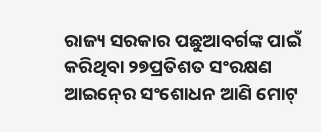ରାଜ୍ୟ ସରକାର ପଛୁଆବର୍ଗଙ୍କ ପାଇଁ କରିଥିବା ୨୭ପ୍ରତିଶତ ସଂରକ୍ଷଣ ଆଇନ୍‍ରେ ସଂଶୋଧନ ଆଣି ମୋଟ୍‍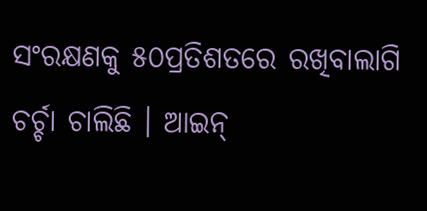ସଂରକ୍ଷଣକୁ ୫୦ପ୍ରତିଶତରେ ରଖିବାଲାଗି ଚର୍ଚ୍ଚା ଚାଲିଛି । ଆଇନ୍‍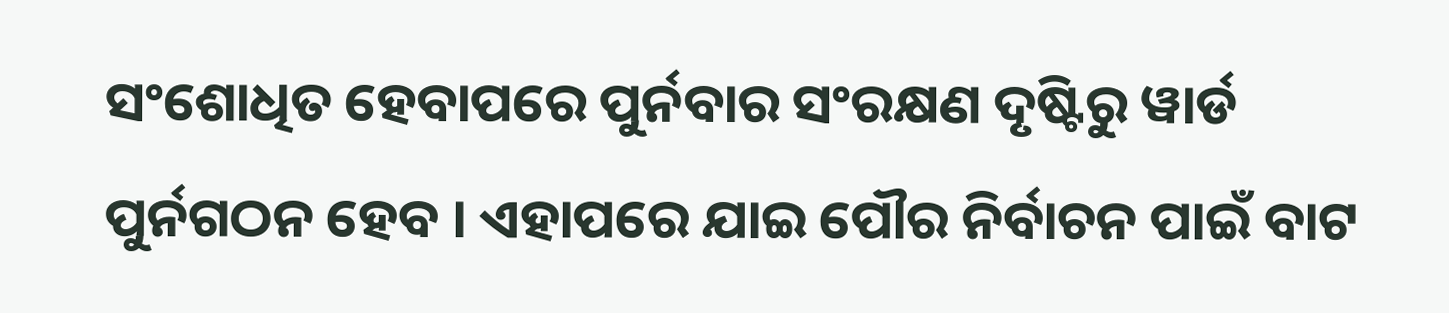ସଂଶୋଧିତ ହେବାପରେ ପୁର୍ନବାର ସଂରକ୍ଷଣ ଦୃଷ୍ଟିରୁ ୱାର୍ଡ ପୁର୍ନଗଠନ ହେବ । ଏହାପରେ ଯାଇ ପୌର ନିର୍ବାଚନ ପାଇଁ ବାଟ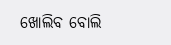ଖୋଲିବ ବୋଲି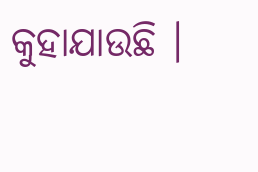କୁହାଯାଉଛି ।